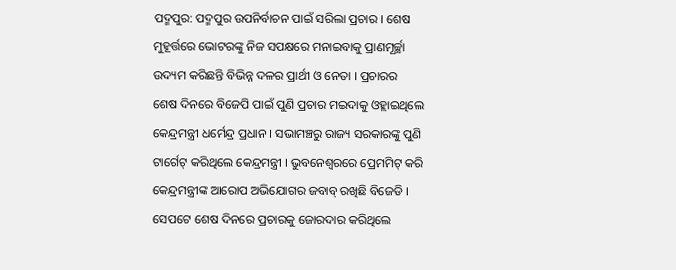ପଦ୍ମପୁର: ପଦ୍ମପୁର ଉପନିର୍ବାଚନ ପାଇଁ ସରିଲା ପ୍ରଚାର । ଶେଷ ମୁହୂର୍ତ୍ତରେ ଭୋଟରଙ୍କୁ ନିଜ ସପକ୍ଷରେ ମନାଇବାକୁ ପ୍ରାଣମୂର୍ଚ୍ଛା ଉଦ୍ୟମ କରିଛନ୍ତି ବିଭିନ୍ନ ଦଳର ପ୍ରାର୍ଥୀ ଓ ନେତା । ପ୍ରଚାରର ଶେଷ ଦିନରେ ବିଜେପି ପାଇଁ ପୁଣି ପ୍ରଚାର ମଇଦାକୁ ଓହ୍ଲାଇଥିଲେ କେନ୍ଦ୍ରମନ୍ତ୍ରୀ ଧର୍ମେନ୍ଦ୍ର ପ୍ରଧାନ । ସଭାମଞ୍ଚରୁ ରାଜ୍ୟ ସରକାରଙ୍କୁ ପୁଣି ଟାର୍ଗେଟ୍ କରିଥିଲେ କେନ୍ଦ୍ରମନ୍ତ୍ରୀ । ଭୁବନେଶ୍ବରରେ ପ୍ରେମମିଟ୍ କରି କେନ୍ଦ୍ରମନ୍ତ୍ରୀଙ୍କ ଆରୋପ ଅଭିଯୋଗର ଜବାବ୍ ରଖିଛି ବିଜେଡି । ସେପଟେ ଶେଷ ଦିନରେ ପ୍ରଚାରକୁ ଜୋରଦାର କରିଥିଲେ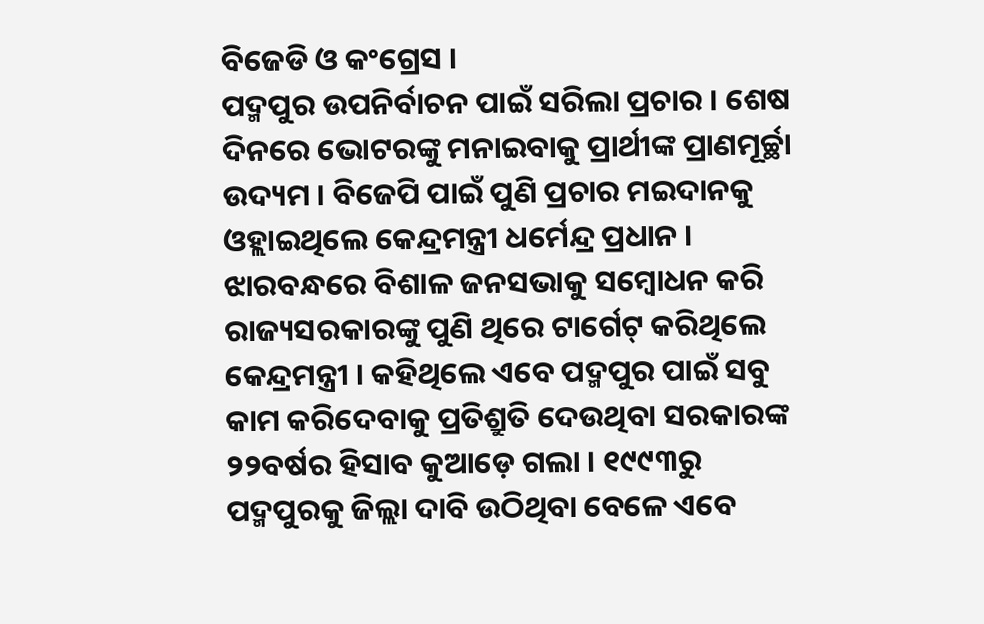ବିଜେଡି ଓ କଂଗ୍ରେସ ।
ପଦ୍ମପୁର ଉପନିର୍ବାଚନ ପାଇଁ ସରିଲା ପ୍ରଚାର । ଶେଷ ଦିନରେ ଭୋଟରଙ୍କୁ ମନାଇବାକୁ ପ୍ରାର୍ଥୀଙ୍କ ପ୍ରାଣମୂର୍ଚ୍ଛା ଉଦ୍ୟମ । ବିଜେପି ପାଇଁ ପୁଣି ପ୍ରଚାର ମଇଦାନକୁ ଓହ୍ଲାଇଥିଲେ କେନ୍ଦ୍ରମନ୍ତ୍ରୀ ଧର୍ମେନ୍ଦ୍ର ପ୍ରଧାନ । ଝାରବନ୍ଧରେ ବିଶାଳ ଜନସଭାକୁ ସମ୍ବୋଧନ କରି ରାଜ୍ୟସରକାରଙ୍କୁ ପୁଣି ଥିରେ ଟାର୍ଗେଟ୍ କରିଥିଲେ କେନ୍ଦ୍ରମନ୍ତ୍ରୀ । କହିଥିଲେ ଏବେ ପଦ୍ମପୁର ପାଇଁ ସବୁ କାମ କରିଦେବାକୁ ପ୍ରତିଶ୍ରୁତି ଦେଉଥିବା ସରକାରଙ୍କ ୨୨ବର୍ଷର ହିସାବ କୁଆଡ଼େ ଗଲା । ୧୯୯୩ରୁ ପଦ୍ମପୁରକୁ ଜିଲ୍ଲା ଦାବି ଉଠିଥିବା ବେଳେ ଏବେ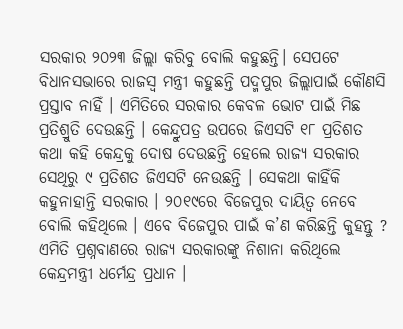ସରକାର ୨୦୨୩ ଜିଲ୍ଲା କରିବୁ ବୋଲି କହୁଛନ୍ତି। ସେପଟେ ବିଧାନସଭାରେ ରାଜସ୍ବ ମନ୍ତ୍ରୀ କହୁଛନ୍ତି ପଦ୍ମପୁର ଜିଲ୍ଲାପାଇଁ କୌଣସି ପ୍ରସ୍ତାବ ନାହିଁ । ଏମିତିରେ ସରକାର କେବଳ ଭୋଟ ପାଇଁ ମିଛ ପ୍ରତିଶ୍ରୁତି ଦେଉଛନ୍ତି । କେନ୍ଦ୍ରୁପତ୍ର ଉପରେ ଜିଏସଟି ୧୮ ପ୍ରତିଶତ କଥା କହି କେନ୍ଦ୍ରକୁ ଦୋଷ ଦେଉଛନ୍ତି ହେଲେ ରାଜ୍ୟ ସରକାର ସେଥିରୁ ୯ ପ୍ରତିଶତ ଜିଏସଟି ନେଉଛନ୍ତି । ସେକଥା କାହିଁକି କହୁନାହାନ୍ତି ସରକାର । ୨୦୧୯ରେ ବିଜେପୁର ଦାୟିତ୍ବ ନେବେ ବୋଲି କହିଥିଲେ । ଏବେ ବିଜେପୁର ପାଇଁ କ’ଣ କରିଛନ୍ତି କୁହନ୍ତୁ ?
ଏମିତି ପ୍ରଶ୍ନବାଣରେ ରାଜ୍ୟ ସରକାରଙ୍କୁ ନିଶାନା କରିଥିଲେ କେନ୍ଦ୍ରମନ୍ତ୍ରୀ ଧର୍ମେନ୍ଦ୍ର ପ୍ରଧାନ ।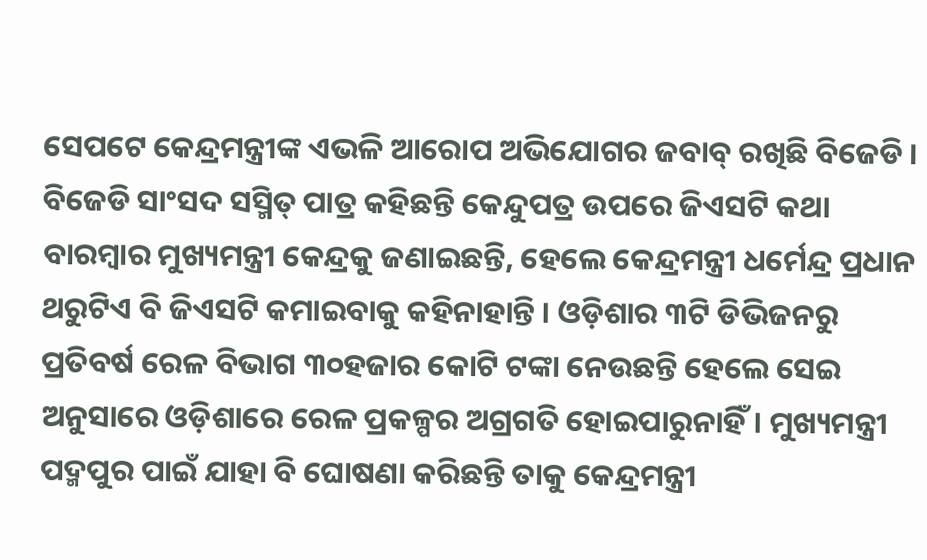ସେପଟେ କେନ୍ଦ୍ରମନ୍ତ୍ରୀଙ୍କ ଏଭଳି ଆରୋପ ଅଭିଯୋଗର ଜବାବ୍ ରଖିଛି ବିଜେଡି । ବିଜେଡି ସାଂସଦ ସସ୍ମିତ୍ ପାତ୍ର କହିଛନ୍ତି କେନ୍ଦୁପତ୍ର ଉପରେ ଜିଏସଟି କଥା ବାରମ୍ବାର ମୁଖ୍ୟମନ୍ତ୍ରୀ କେନ୍ଦ୍ରକୁ ଜଣାଇଛନ୍ତି, ହେଲେ କେନ୍ଦ୍ରମନ୍ତ୍ରୀ ଧର୍ମେନ୍ଦ୍ର ପ୍ରଧାନ ଥରୁଟିଏ ବି ଜିଏସଟି କମାଇବାକୁ କହିନାହାନ୍ତି । ଓଡ଼ିଶାର ୩ଟି ଡିଭିଜନରୁ ପ୍ରତିବର୍ଷ ରେଳ ବିଭାଗ ୩୦ହଜାର କୋଟି ଟଙ୍କା ନେଉଛନ୍ତି ହେଲେ ସେଇ ଅନୁସାରେ ଓଡ଼ିଶାରେ ରେଳ ପ୍ରକଳ୍ପର ଅଗ୍ରଗତି ହୋଇପାରୁନାହିଁ। ମୁଖ୍ୟମନ୍ତ୍ରୀ ପଦ୍ମପୁର ପାଇଁ ଯାହା ବି ଘୋଷଣା କରିଛନ୍ତି ତାକୁ କେନ୍ଦ୍ରମନ୍ତ୍ରୀ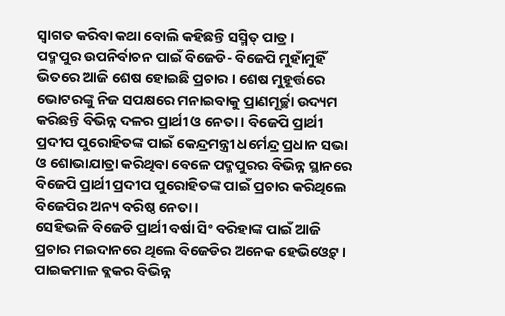ସ୍ବାଗତ କରିବା କଥା ବୋଲି କହିଛନ୍ତି ସସ୍ମିତ୍ ପାତ୍ର ।
ପଦ୍ମପୁର ଉପନିର୍ବାଚନ ପାଇଁ ବିଜେଡି- ବିଜେପି ମୁହାଁମୁହିଁ ଭିତରେ ଆଜି ଶେଷ ହୋଇଛି ପ୍ରଚାର । ଶେଷ ମୁହୂର୍ତ୍ତରେ ଭୋଟରଙ୍କୁ ନିଜ ସପକ୍ଷରେ ମନାଇବାକୁ ପ୍ରାଣମୂର୍ଚ୍ଛା ଉଦ୍ୟମ କରିଛନ୍ତି ବିଭିନ୍ନ ଦଳର ପ୍ରାର୍ଥୀ ଓ ନେତା । ବିଜେପି ପ୍ରାର୍ଥୀ ପ୍ରଦୀପ ପୁରୋହିତଙ୍କ ପାଇଁ କେନ୍ଦ୍ରମନ୍ତ୍ରୀ ଧର୍ମେନ୍ଦ୍ର ପ୍ରଧାନ ସଭା ଓ ଶୋଭାଯାତ୍ରା କରିଥିବା ବେଳେ ପଦ୍ମପୁରର ବିଭିନ୍ନ ସ୍ଥାନରେ ବିଜେପି ପ୍ରାର୍ଥୀ ପ୍ରଦୀପ ପୁରୋହିତଙ୍କ ପାଇଁ ପ୍ରଚାର କରିଥିଲେ ବିଜେପିର ଅନ୍ୟ ବରିଷ୍ଠ ନେତା ।
ସେହିଭଳି ବିଜେଡି ପ୍ରାର୍ଥୀ ବର୍ଷା ସିଂ ବରିହାଙ୍କ ପାଇଁ ଆଜି ପ୍ରଚାର ମଇଦାନରେ ଥିଲେ ବିଜେଡିର ଅନେକ ହେଭିଓ୍ବେଟ୍ । ପାଇକମାଳ ବ୍ଲକର ବିଭିନ୍ନ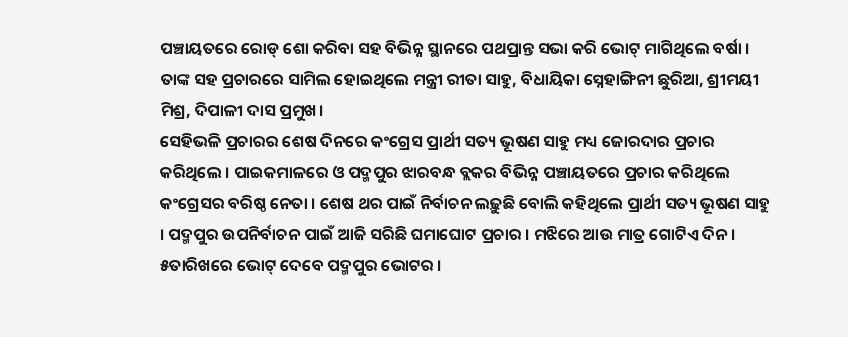ପଞ୍ଚାୟତରେ ରୋଡ୍ ଶୋ କରିବା ସହ ବିଭିନ୍ନ ସ୍ଥାନରେ ପଥପ୍ରାନ୍ତ ସଭା କରି ଭୋଟ୍ ମାଗିଥିଲେ ବର୍ଷା । ତାଙ୍କ ସହ ପ୍ରଚାରରେ ସାମିଲ ହୋଇଥିଲେ ମନ୍ତ୍ରୀ ରୀତା ସାହୁ, ବିଧାୟିକା ସ୍ନେହାଙ୍ଗିନୀ ଛୁରିଆ, ଶ୍ରୀମୟୀ ମିଶ୍ର, ଦିପାଳୀ ଦାସ ପ୍ରମୁଖ।
ସେହିଭଳି ପ୍ରଚାରର ଶେଷ ଦିନରେ କଂଗ୍ରେସ ପ୍ରାର୍ଥୀ ସତ୍ୟ ଭୂଷଣ ସାହୁ ମଧ୍ୟ ଜୋରଦାର ପ୍ରଚାର କରିଥିଲେ । ପାଇକମାଳରେ ଓ ପଦ୍ମପୁର ଝାରବନ୍ଧ ବ୍ଲକର ବିଭିନ୍ନ ପଞ୍ଚାୟତରେ ପ୍ରଚାର କରିଥିଲେ କଂଗ୍ରେସର ବରିଷ୍ଠ ନେତା । ଶେଷ ଥର ପାଇଁ ନିର୍ବାଚନ ଲଢ଼ୁଛି ବୋଲି କହିଥିଲେ ପ୍ରାର୍ଥୀ ସତ୍ୟ ଭୂଷଣ ସାହୁ । ପଦ୍ମପୁର ଉପନିର୍ବାଚନ ପାଇଁ ଆଜି ସରିଛି ଘମାଘୋଟ ପ୍ରଚାର । ମଝିରେ ଆଉ ମାତ୍ର ଗୋଟିଏ ଦିନ । ୫ତାରିଖରେ ଭୋଟ୍ ଦେବେ ପଦ୍ମପୁର ଭୋଟର ।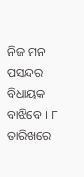ନିଜ ମନ ପସନ୍ଦର ବିଧାୟକ ବାଝିବେ । ୮ ତାରିଖରେ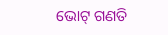ଭୋଟ୍ ଗଣତି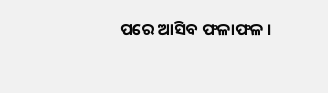ପରେ ଆସିବ ଫଳାଫଳ ।